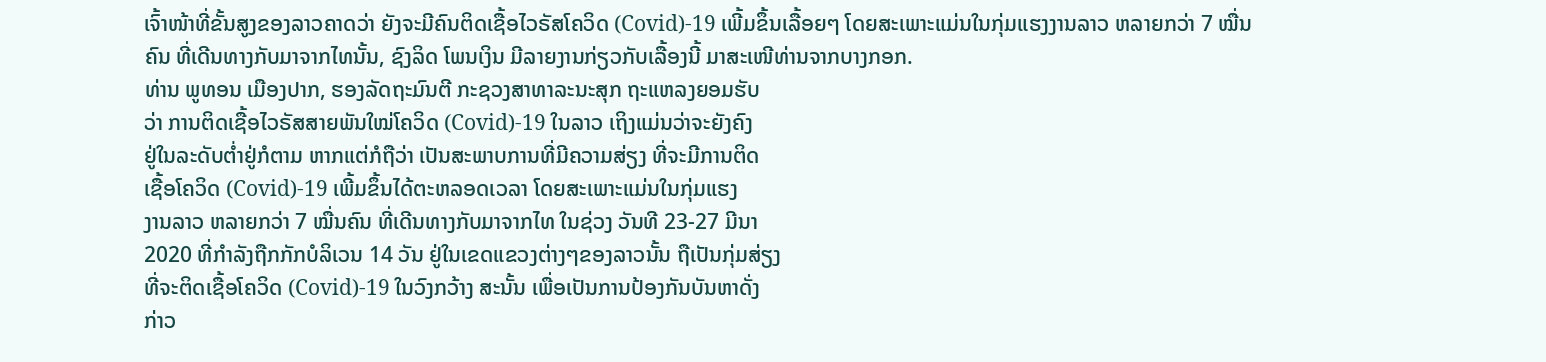ເຈົ້າໜ້າທີ່ຂັ້ນສູງຂອງລາວຄາດວ່າ ຍັງຈະມີຄົນຕິດເຊື້ອໄວຣັສໂຄວິດ (Covid)-19 ເພີ້ມຂຶ້ນເລື້ອຍໆ ໂດຍສະເພາະແມ່ນໃນກຸ່ມແຮງງານລາວ ຫລາຍກວ່າ 7 ໝື່ນຄົນ ທີ່ເດີນທາງກັບມາຈາກໄທນັ້ນ, ຊົງລິດ ໂພນເງິນ ມີລາຍງານກ່ຽວກັບເລື້ອງນີ້ ມາສະເໜີທ່ານຈາກບາງກອກ.
ທ່ານ ພູທອນ ເມືອງປາກ, ຮອງລັດຖະມົນຕີ ກະຊວງສາທາລະນະສຸກ ຖະແຫລງຍອມຮັບ
ວ່າ ການຕິດເຊື້ອໄວຣັສສາຍພັນໃໝ່ໂຄວິດ (Covid)-19 ໃນລາວ ເຖິງແມ່ນວ່າຈະຍັງຄົງ
ຢູ່ໃນລະດັບຕໍ່າຢູ່ກໍຕາມ ຫາກແຕ່ກໍຖືວ່າ ເປັນສະພາບການທີ່ມີຄວາມສ່ຽງ ທີ່ຈະມີການຕິດ
ເຊື້ອໂຄວິດ (Covid)-19 ເພີ້ມຂຶ້ນໄດ້ຕະຫລອດເວລາ ໂດຍສະເພາະແມ່ນໃນກຸ່ມແຮງ
ງານລາວ ຫລາຍກວ່າ 7 ໝື່ນຄົນ ທີ່ເດີນທາງກັບມາຈາກໄທ ໃນຊ່ວງ ວັນທີ 23-27 ມີນາ
2020 ທີ່ກໍາລັງຖືກກັກບໍລິເວນ 14 ວັນ ຢູ່ໃນເຂດແຂວງຕ່າງໆຂອງລາວນັ້ນ ຖືເປັນກຸ່ມສ່ຽງ
ທີ່ຈະຕິດເຊື້ອໂຄວິດ (Covid)-19 ໃນວົງກວ້າງ ສະນັ້ນ ເພື່ອເປັນການປ້ອງກັນບັນຫາດັ່ງ
ກ່າວ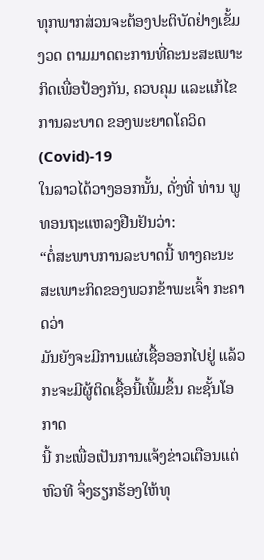ທຸກພາກສ່ວນຈະຕ້ອງປະຕິບັດຢ່າງເຂັ້ມງວດ ຕາມມາດຕະການທີ່ຄະນະສະເພາະ
ກິດເພື່ອປ້ອງກັນ, ຄວບຄຸມ ແລະແກ້ໄຂ ການລະບາດ ຂອງພະຍາດໂຄວິດ (Covid)-19
ໃນລາວໄດ້ວາງອອກນັ້ນ, ດັ່ງທີ່ ທ່ານ ພູທອນຖະແຫລງຢືນຢັນວ່າ:
“ຕໍ່ສະພາບການລະບາດນີ້ ທາງຄະນະສະເພາະກິດຂອງພວກຂ້າພະເຈົ້າ ກະຄາດວ່າ
ມັນຍັງຈະມີການແຜ່ເຊື້ອອອກໄປຢູ່ ແລ້ວກະຈະມີຜູ້ຕິດເຊື້ອນີ້ເພີ້ມຂຶ້ນ ຄະຊັ້ນໂອກາດ
ນີ້ ກະເພື່ອເປັນການແຈ້ງຂ່າວເຕືອນແຕ່ຫົວທີ ຈຶ່ງຮຽກຮ້ອງໃຫ້ທຸ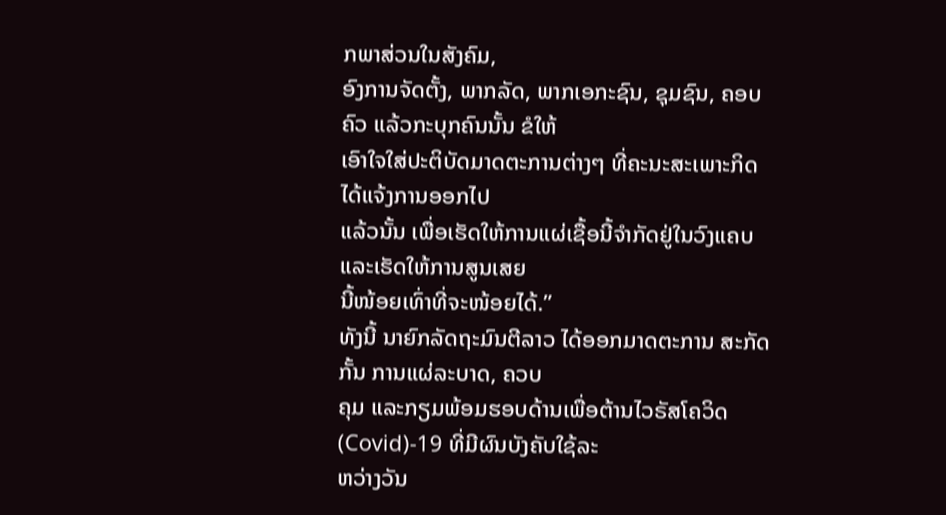ກພາສ່ວນໃນສັງຄົມ,
ອົງການຈັດຕັ້ງ, ພາກລັດ, ພາກເອກະຊົນ, ຊຸມຊົນ, ຄອບຄົວ ແລ້ວກະບຸກຄົນນັ້ນ ຂໍໃຫ້
ເອົາໃຈໃສ່ປະຕິບັດມາດຕະການຕ່າງໆ ທີ່ຄະນະສະເພາະກິດໄດ້ແຈ້ງການອອກໄປ
ແລ້ວນັ້ນ ເພື່ອເຮັດໃຫ້ການແຜ່ເຊື້ອນີ້ຈໍາກັດຢູ່ໃນວົງແຄບ ແລະເຮັດໃຫ້ການສູນເສຍ
ນີ້ໜ້ອຍເທົ່າທີ່ຈະໜ້ອຍໄດ້.”
ທັງນີ້ ນາຍົກລັດຖະມົນຕີລາວ ໄດ້ອອກມາດຕະການ ສະກັດກັ້ນ ການແຜ່ລະບາດ, ຄວບ
ຄຸມ ແລະກຽມພ້ອມຮອບດ້ານເພື່ອຕ້ານໄວຣັສໂຄວິດ (Covid)-19 ທີ່ມີຜົນບັງຄັບໃຊ້ລະ
ຫວ່າງວັນ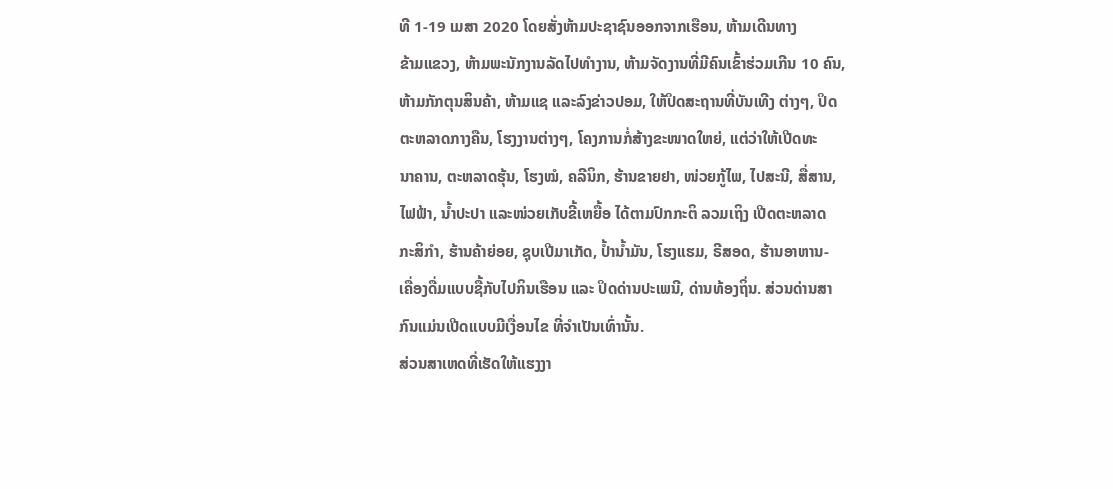ທີ 1-19 ເມສາ 2020 ໂດຍສັ່ງຫ້າມປະຊາຊົນອອກຈາກເຮືອນ, ຫ້າມເດີນທາງ
ຂ້າມແຂວງ, ຫ້າມພະນັກງານລັດໄປທໍາງານ, ຫ້າມຈັດງານທີ່ມີຄົນເຂົ້າຮ່ວມເກີນ 10 ຄົນ,
ຫ້າມກັກຕຸນສິນຄ້າ, ຫ້າມແຊ ແລະລົງຂ່າວປອມ, ໃຫ້ປິດສະຖານທີ່ບັນເທີງ ຕ່າງໆ, ປິດ
ຕະຫລາດກາງຄືນ, ໂຮງງານຕ່າງໆ, ໂຄງການກໍ່ສ້າງຂະໜາດໃຫຍ່, ແຕ່ວ່າໃຫ້ເປີດທະ
ນາຄານ, ຕະຫລາດຮຸ້ນ, ໂຮງໝໍ, ຄລີນິກ, ຮ້ານຂາຍຢາ, ໜ່ວຍກູ້ໄພ, ໄປສະນີ, ສື່ສານ,
ໄຟຟ້າ, ນໍ້າປະປາ ແລະໜ່ວຍເກັບຂີ້ເຫຍື້ອ ໄດ້ຕາມປົກກະຕິ ລວມເຖິງ ເປີດຕະຫລາດ
ກະສິກໍາ, ຮ້ານຄ້າຍ່ອຍ, ຊຸບເປີມາເກັດ, ປໍ້ານໍ້າມັນ, ໂຮງແຮມ, ຣີສອດ, ຮ້ານອາຫານ-
ເຄື່ອງດື່ມແບບຊື້ກັບໄປກິນເຮືອນ ແລະ ປິດດ່ານປະເພນີ, ດ່ານທ້ອງຖິ່ນ. ສ່ວນດ່ານສາ
ກົນແມ່ນເປີດແບບມີເງື່ອນໄຂ ທີ່ຈໍາເປັນເທົ່ານັ້ນ.
ສ່ວນສາເຫດທີ່ເຮັດໃຫ້ແຮງງາ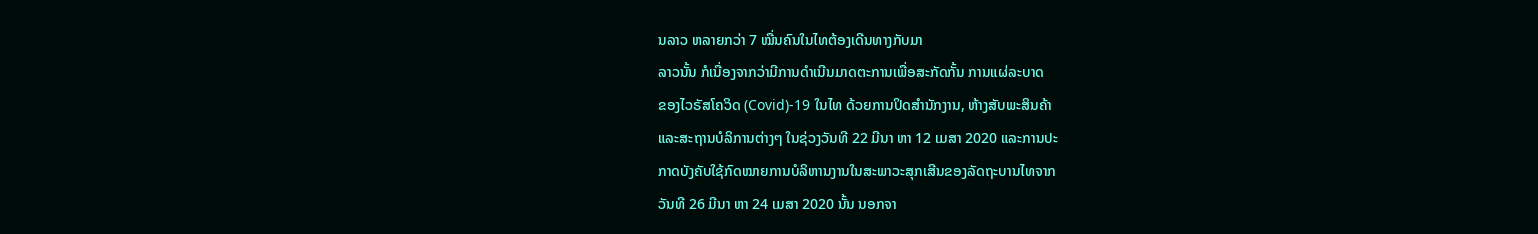ນລາວ ຫລາຍກວ່າ 7 ໝື່ນຄົນໃນໄທຕ້ອງເດີນທາງກັບມາ
ລາວນັ້ນ ກໍເນື່ອງຈາກວ່າມີການດໍາເນີນມາດຕະການເພື່ອສະກັດກັ້ນ ການແຜ່ລະບາດ
ຂອງໄວຣັສໂຄວິດ (Covid)-19 ໃນໄທ ດ້ວຍການປິດສໍານັກງານ, ຫ້າງສັບພະສິນຄ້າ
ແລະສະຖານບໍລິການຕ່າງໆ ໃນຊ່ວງວັນທີ 22 ມີນາ ຫາ 12 ເມສາ 2020 ແລະການປະ
ກາດບັງຄັບໃຊ້ກົດໝາຍການບໍລິຫານງານໃນສະພາວະສຸກເສີນຂອງລັດຖະບານໄທຈາກ
ວັນທີ 26 ມີນາ ຫາ 24 ເມສາ 2020 ນັ້ນ ນອກຈາ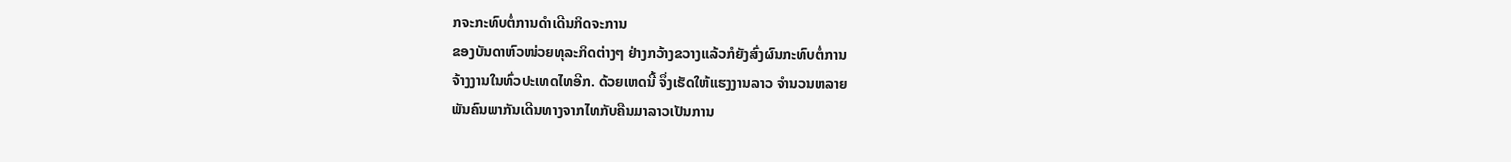ກຈະກະທົບຕໍ່ການດໍາເດີນກິດຈະການ
ຂອງບັນດາຫົວໜ່ວຍທຸລະກິດຕ່າງໆ ຢ່າງກວ້າງຂວາງແລ້ວກໍຍັງສົ່ງຜົນກະທົບຕໍ່ການ
ຈ້າງງານໃນທົ່ວປະເທດໄທອີກ. ດ້ວຍເຫດນີ້ ຈຶ່ງເຮັດໃຫ້ແຮງງານລາວ ຈໍານວນຫລາຍ
ພັນຄົນພາກັນເດີນທາງຈາກໄທກັບຄືນມາລາວເປັນການ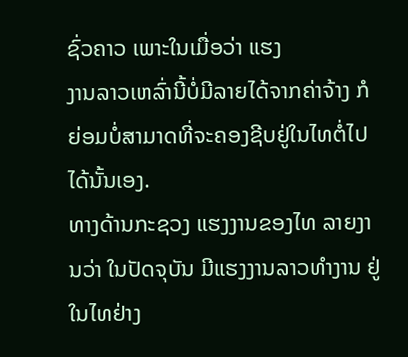ຊົ່ວຄາວ ເພາະໃນເມື່ອວ່າ ແຮງ
ງານລາວເຫລົ່ານີ້ບໍ່ມີລາຍໄດ້ຈາກຄ່າຈ້າງ ກໍຍ່ອມບໍ່ສາມາດທີ່ຈະຄອງຊີບຢູ່ໃນໄທຕໍ່ໄປ
ໄດ້ນັ້ນເອງ.
ທາງດ້ານກະຊວງ ແຮງງານຂອງໄທ ລາຍງານວ່າ ໃນປັດຈຸບັນ ມີແຮງງານລາວທໍາງານ ຢູ່ໃນໄທຢ່າງ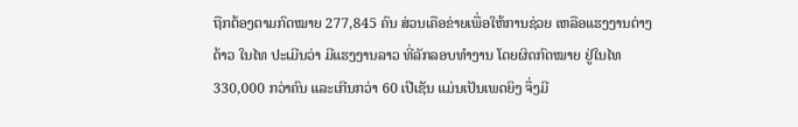ຖືກຕ້ອງຕາມກົດໝາຍ 277,845 ຄົນ ສ່ວນເຄືອຂ່າຍເພື່ອໃຫ້ການຊ່ວຍ ເຫລືອແຮງງານຕ່າງດ້າວ ໃນໄທ ປະເມີນວ່າ ມີແຮງງານລາວ ທີ່ລັກລອບທໍາງານ ໂດຍຜິດກົດໝາຍ ຢູ່ໃນໄທ 330,000 ກວ່າຄົນ ແລະເກີນກວ່າ 60 ເປີເຊັນ ແມ່ນເປັນເພດຍິງ ຈຶ່ງມີ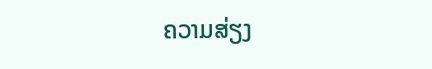ຄວາມສ່ຽງ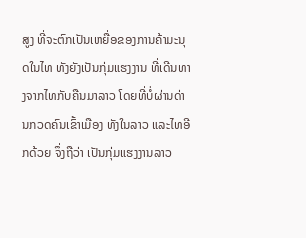ສູງ ທີ່ຈະຕົກເປັນເຫຍື່ອຂອງການຄ້າມະນຸດໃນໄທ ທັງຍັງເປັນກຸ່ມແຮງງານ ທີ່ເດີນທາງຈາກໄທກັບຄືນມາລາວ ໂດຍທີ່ບໍ່ຜ່ານດ່ານກວດຄົນເຂົ້າເມືອງ ທັງໃນລາວ ແລະໄທອີກດ້ວຍ ຈຶ່ງຖືວ່າ ເປັນກຸ່ມແຮງງານລາວ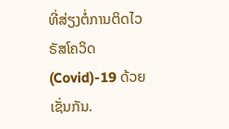ທີ່ສ່ຽງຕໍ່ການຕິດໄວຣັສໂຄວິດ (Covid)-19 ດ້ວຍເຊັ່ນກັນ.